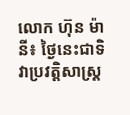លោក ហ៊ុន ម៉ានី៖ ថ្ងៃនេះជាទិវាប្រវត្តិសាស្រ្ត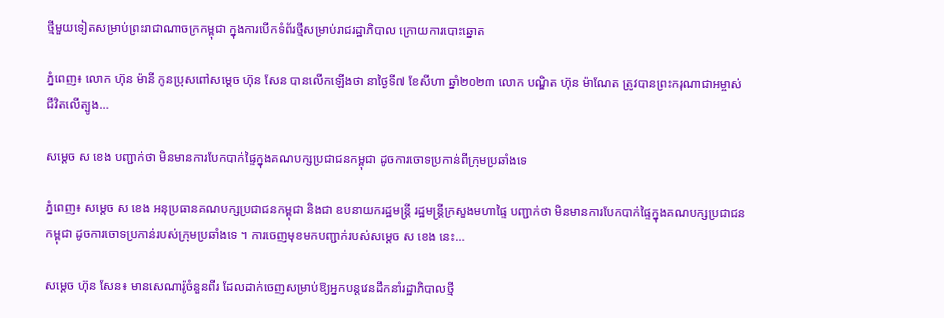ថ្មីមួយទៀតសម្រាប់ព្រះរាជាណាចក្រកម្ពុជា ក្នុងការបើកទំព័រថ្មីសម្រាប់រាជរដ្ឋាភិបាល ក្រោយការបោះឆ្នោត

ភ្នំពេញ៖ លោក ហ៊ុន ម៉ានី កូនប្រុសពៅសម្តេច ហ៊ុន សែន បានលើកឡើងថា នាថ្ងៃទី៧ ខែសីហា ឆ្នាំ២០២៣ លោក បណ្ឌិត ហ៊ុន ម៉ាណែត ត្រូវបានព្រះករុណាជាអម្ចាស់ជីវិតលើត្បូង…

សម្តេច ស ខេង បញ្ជាក់ថា មិនមានការបែកបាក់ផ្ទៃក្នុងគណបក្សប្រជាជនកម្ពុជា ដូចការចោទប្រកាន់ពីក្រុមប្រឆាំងទេ

ភ្នំពេញ៖ សម្តេច ស ខេង អនុប្រធានគណបក្សប្រជាជនកម្ពុជា និងជា ឧបនាយករដ្ឋមន្រ្តី រដ្ឋមន្រ្តីក្រសួងមហាផ្ទៃ បញ្ជាក់ថា មិនមានការបែកបាក់ផ្ទៃក្នុងគណបក្សប្រជាជនកម្ពុជា ដូចការចោទប្រកាន់របស់ក្រុមប្រឆាំងទេ ។ ការចេញមុខមកបញ្ជាក់របស់សម្តេច ស ខេង នេះ…

សម្តេច ហ៊ុន សែន៖ មានសេណារ៉ូចំនួនពីរ ដែលដាក់ចេញសម្រាប់ឱ្យអ្នកបន្តវេនដឹកនាំរដ្ឋាភិបាលថ្មី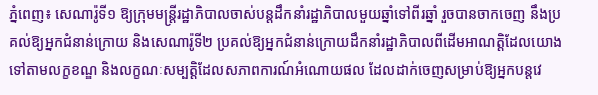ភ្នំពេញ៖ សេណារ៉ូទី១ ឱ្យក្រុមមន្រ្តីរដ្ឋាភិបាលចាស់បន្តដឹកនាំរដ្ឋាភិបាលមួយឆ្នាំទៅពីរឆ្នាំ រួចបានចាកចេញ នឹងប្រគល់ឱ្យអ្នកជំនាន់ក្រោយ និងសេណារ៉ូទី២ ប្រគល់ឱ្យអ្នកជំនាន់ក្រោយដឹកនាំរដ្ឋាភិបាលពីដើមអាណត្តិដែលយោងទៅតាមលក្ខខណ្ឌ និងលក្ខណៈសម្បត្តិដែលសភាពការណ៍អំណោយផល ដែលដាក់ចេញសម្រាប់ឱ្យអ្នកបន្តវេ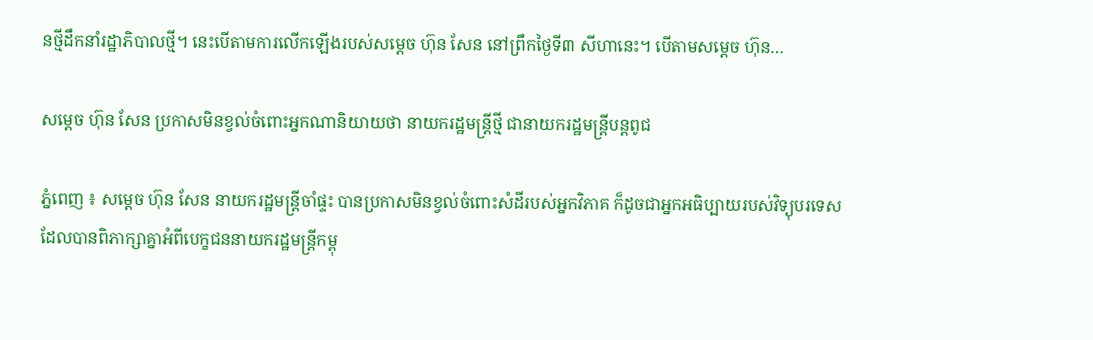នថ្មីដឹកនាំរដ្ឋាភិបាលថ្មី។ នេះបើតាមការលើកឡើងរបស់សម្តេច ហ៊ុន សែន នៅព្រឹកថ្ងៃទី៣ សីហានេះ។ បើតាមសម្តេច ហ៊ុន…

សម្តេច ហ៊ុន សែន ប្រកាសមិនខ្វល់ចំពោះអ្នកណានិយាយថា នាយករដ្ឋមន្រ្តីថ្មី ជានាយករដ្ឋមន្រ្តីបន្តពូជ

ភ្នំពេញ ៖ សម្តេច ហ៊ុន សែន នាយករដ្ឋមន្ត្រីចាំផ្ទះ បានប្រកាសមិនខ្វល់ចំពោះសំដីរបស់អ្នកវិភាគ ក៏ដូចជាអ្នកអធិប្បាយរបស់វិទ្យុបរទេសដែលបានពិភាក្សាគ្នាអំពីបេក្ខជននាយករដ្ឋមន្រ្តីកម្ពុ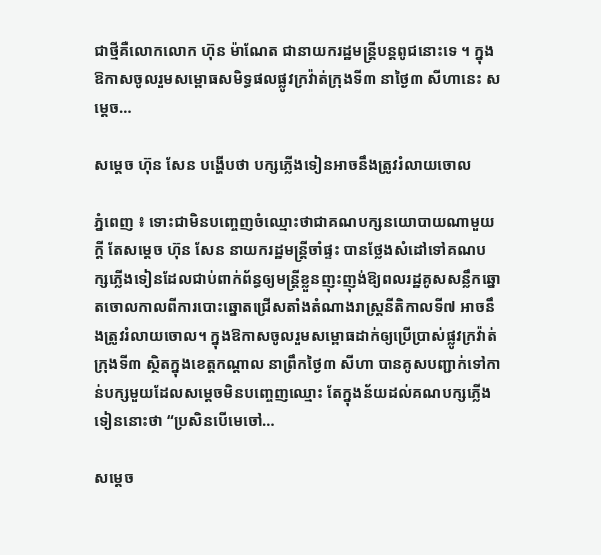ជាថ្មីគឺលោកលោក ហ៊ុន ម៉ាណែត ជានាយករដ្ឋមន្រ្តីបន្តពូជនោះទេ ។ ក្នុងឱកាសចូលរួមសម្ពោធសមិទ្ធផលផ្លូវក្រវ៉ាត់ក្រុងទី៣ នាថ្ងៃ៣ សីហានេះ សម្តេច…

សម្តេច ហ៊ុន សែន បង្ហើបថា បក្សភ្លើងទៀនអាចនឹងត្រូវរំលាយចោល

ភ្នំពេញ ៖ ទោះជាមិនបញ្ចេញចំឈ្មោះថាជាគណបក្សនយោបាយណាមួយក្តី តែសម្តេច ហ៊ុន សែន នាយករដ្ឋមន្ត្រីចាំផ្ទះ បានថ្លែងសំដៅទៅគណបក្សភ្លើងទៀនដែលជាប់ពាក់ព័ន្ធឲ្យមន្រ្តីខ្លួនញុះញុង់ឱ្យពលរដ្ឋគូសសន្លឹកឆ្នោតចោលកាលពីការបោះឆ្នោតជ្រើសតាំងតំណាងរាស្ត្រនីតិកាលទី៧ អាចនឹងត្រូវរំលាយចោល។ ក្នុងឱកាសចូលរួមសម្ពោធដាក់ឲ្យប្រើប្រាស់ផ្លូវក្រវ៉ាត់ក្រុងទី៣ ស្ថិតក្នុងខេត្តកណ្ដាល នាព្រឹកថ្ងៃ៣ សីហា បានគូសបញ្ជាក់ទៅកាន់បក្សមួយដែលសម្តេចមិនបញ្ចេញឈ្មោះ តែក្នុងន័យដល់គណបក្សភ្លើងទៀននោះថា “ប្រសិនបើមេចៅ…

សម្តេច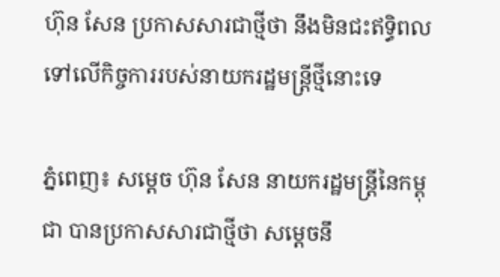ហ៊ុន សែន ប្រកាសសារជាថ្មីថា នឹងមិនជះឥទ្ធិពលទៅលើកិច្ចការរបស់នាយករដ្ឋមន្រ្តីថ្មីនោះទេ

ភ្នំពេញ៖ សម្តេច ហ៊ុន សែន នាយករដ្ឋមន្រ្តីនៃកម្ពុជា បានប្រកាសសារជាថ្មីថា សម្តេចនឹ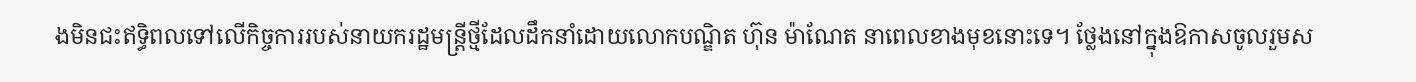ងមិនជះឥទ្ធិពលទៅលើកិច្ចការរបស់នាយករដ្ឋមន្រ្តីថ្មីដែលដឹកនាំដោយលោកបណ្ឌិត ហ៊ុន ម៉ាណែត នាពេលខាងមុខនោះទេ។ ថ្លែងនៅក្នុងឱកាសចូលរួមស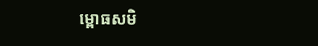ម្ពោធសមិ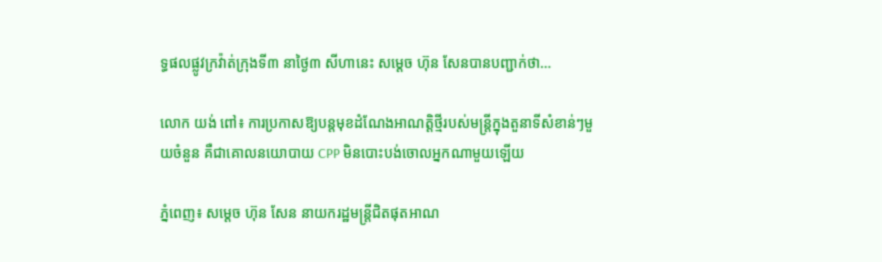ទ្ធផលផ្លូវក្រវ៉ាត់ក្រុងទី៣ នាថ្ងៃ៣ សីហានេះ សម្តេច ហ៊ុន សែនបានបញ្ជាក់ថា…

លោក យង់ ពៅ៖ ការប្រកាសឱ្យបន្តមុខដំណែងអាណត្តិថ្មីរបស់មន្ត្រីក្នុងតួនាទីសំខាន់ៗមួយចំនួន គឺជាគោលនយោបាយ CPP មិនបោះបង់ចោលអ្នកណាមួយឡើយ

ភ្នំពេញ៖ សម្តេច ហ៊ុន សែន នាយករដ្ឋមន្ត្រីជិតផុតអាណ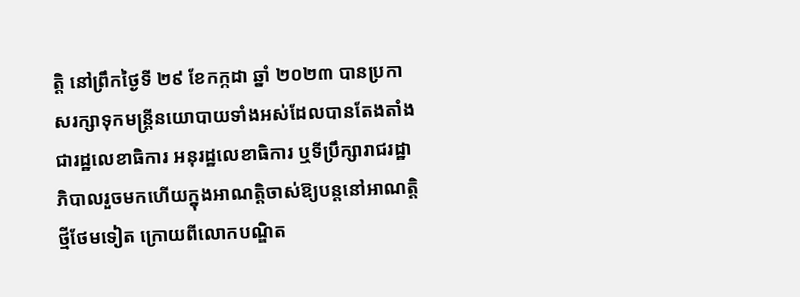ត្តិ នៅព្រឹកថ្ងៃទី ២៩ ខែកក្កដា ឆ្នាំ ២០២៣ បានប្រកាសរក្សាទុកមន្ត្រីនយោបាយទាំងអស់ដែលបានតែងតាំងជារដ្ឋលេខាធិការ អនុរដ្ឋលេខាធិការ ឬទីប្រឹក្សារាជរដ្ឋាភិបាលរួចមកហើយក្នុងអាណត្តិចាស់ឱ្យបន្តនៅអាណត្តិថ្មីថែមទៀត ក្រោយពីលោកបណ្ឌិត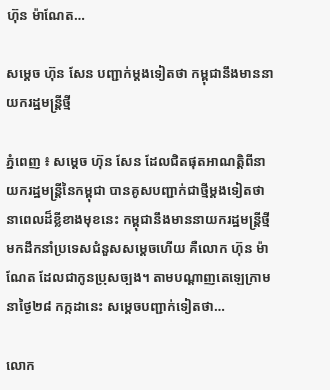ហ៊ុន ម៉ាណែត…

សម្តេច ហ៊ុន សែន បញ្ជាក់ម្តងទៀតថា កម្ពុជានឹងមាននាយករដ្ឋមន្រ្តីថ្មី

ភ្នំពេញ ៖ សម្តេច ហ៊ុន សែន ដែលជិតផុតអាណត្តិពីនាយករដ្ឋមន្ត្រីនៃកម្ពុជា បានគូសបញ្ជាក់ជាថ្មីម្តងទៀតថា នាពេលដ៏ខ្លីខាងមុខនេះ កម្ពុជានឹងមាននាយករដ្ឋមន្រ្តីថ្មីមកដឹកនាំប្រទេសជំនួសសម្តេចហើយ គឺលោក ហ៊ុន ម៉ាណែត ដែលជាកូនប្រុសច្បង។ តាមបណ្តាញតេឡេក្រាមនាថ្ងៃ២៨ កក្កដានេះ សម្តេចបញ្ជាក់ទៀតថា…

លោក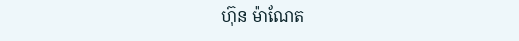ហ៊ុន ម៉ាណែត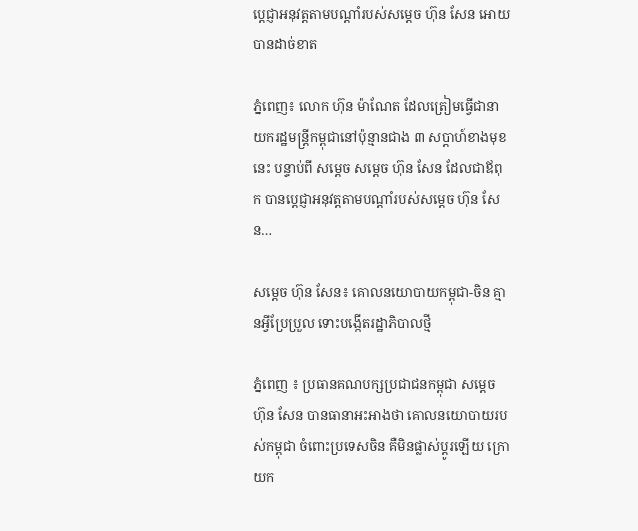ប្តេជ្ញាអនុវត្តតាមបណ្តាំរបស់សម្តេច ហ៊ុន សែន អោយបានដាច់ខាត

ភ្នំពេញ៖ លោក ហ៊ុន ម៉ាណែត ដែលត្រៀមធ្វើជានាយករដ្ឋមន្ត្រីកម្ពុជានៅប៉ុន្មានជាង ៣ សប្តាហ៍ខាងមុខនេះ បន្ទាប់ពី សម្តេច សម្តេច ហ៊ុន សែន ដែលជាឪពុក បានប្តេជ្ញាអនុវត្តតាមបណ្តាំរបស់សម្តេច ហ៊ុន សែន…

សម្ដេច ហ៊ុន សែន៖ គោលនយោបាយកម្ពុជា-ចិន គ្មានអ្វីប្រែប្រួល ទោះបង្កើតរដ្ឋាភិបាលថ្មី

ភ្នំពេញ ៖ ប្រធានគណបក្សប្រជាជនកម្ពុជា សម្ដេច ហ៊ុន សែន បានធានាអះអាងថា គោលនយោបាយរបស់កម្ពុជា ចំពោះប្រទេសចិន គឺមិនផ្លាស់ប្ដូរឡើយ ក្រោយក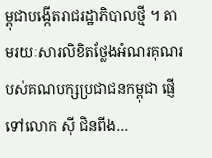ម្ពុជាបង្កើតរាជរដ្ឋាភិបាលថ្មី ។ តាមរយៈសារលិខិតថ្លែងអំណរគុណរបស់គណបក្សប្រជាជនកម្ពុជា ផ្ញើទៅលោក ស៊ី ជិនពីង…